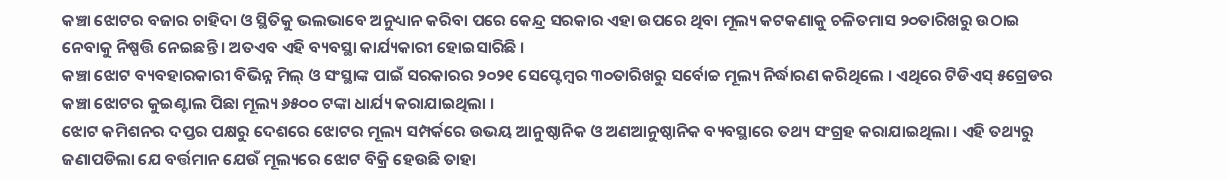କଞ୍ଚା ଝୋଟର ବଜାର ଚାହିଦା ଓ ସ୍ଥିତିକୁ ଭଲଭାବେ ଅନୁଧ୍ୟାନ କରିବା ପରେ କେନ୍ଦ୍ର ସରକାର ଏହା ଉପରେ ଥିବା ମୂଲ୍ୟ କଟକଣାକୁ ଚଳିତମାସ ୨୦ତାରିଖରୁ ଉଠାଇ ନେବାକୁ ନିଷ୍ପତ୍ତି ନେଇଛନ୍ତି । ଅତଏବ ଏହି ବ୍ୟବସ୍ଥା କାର୍ଯ୍ୟକାରୀ ହୋଇସାରିଛି ।
କଞ୍ଚା ଝୋଟ ବ୍ୟବହାରକାରୀ ବିଭିନ୍ନ ମିଲ୍ ଓ ସଂସ୍ଥାଙ୍କ ପାଇଁ ସରକାରର ୨୦୨୧ ସେପ୍ଟେମ୍ବର ୩୦ତାରିଖରୁ ସର୍ବୋଚ୍ଚ ମୂଲ୍ୟ ନିର୍ଦ୍ଧାରଣ କରିଥିଲେ । ଏଥିରେ ଟିଡିଏସ୍ ୫ଗ୍ରେଡର କଞ୍ଚା ଝୋଟର କୁଇଣ୍ଟାଲ ପିଛା ମୂଲ୍ୟ ୬୫୦୦ ଟଙ୍କା ଧାର୍ଯ୍ୟ କରାଯାଇଥିଲା ।
ଝୋଟ କମିଶନର ଦପ୍ତର ପକ୍ଷରୁ ଦେଶରେ ଝୋଟର ମୂଲ୍ୟ ସମ୍ପର୍କରେ ଉଭୟ ଆନୁଷ୍ଠାନିକ ଓ ଅଣଆନୁଷ୍ଠାନିକ ବ୍ୟବସ୍ଥାରେ ତଥ୍ୟ ସଂଗ୍ରହ କରାଯାଇଥିଲା । ଏହି ତଥ୍ୟରୁ ଜଣାପଡିଲା ଯେ ବର୍ତ୍ତମାନ ଯେଉଁ ମୂଲ୍ୟରେ ଝୋଟ ବିକ୍ରି ହେଉଛି ତାହା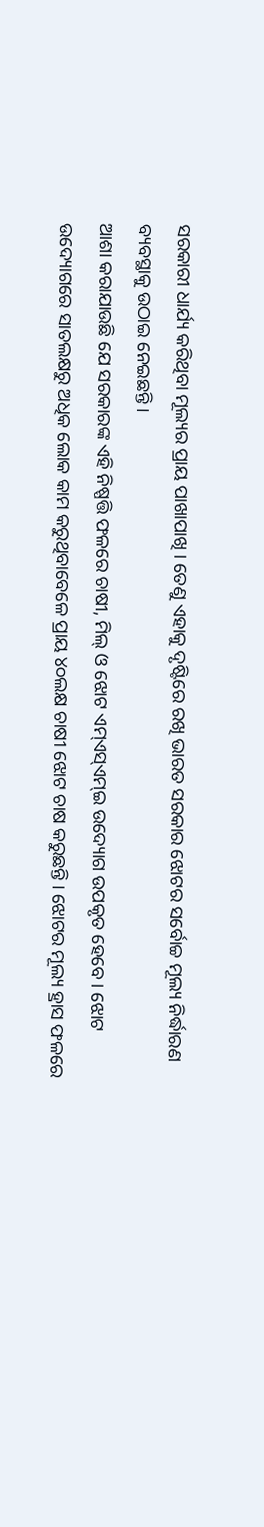ସରକାରୀ ଧାର୍ଯ୍ୟ କରିଥିବା ମୂଲ୍ୟର ପ୍ରାୟ ପାଖାପାଖି । ତେଣୁ ଏହାକୁ ଦୃଷ୍ଟିରେ ରଖି ଭାରତ ସରକାର ଝୋଟର ସର୍ବୋଚ୍ଚ ମୂଲ୍ୟ ନିର୍ଦ୍ଧାରଣ ବ୍ୟବସ୍ଥାକୁ ଉଠାଇ ନେଇଛନ୍ତି ।
ଆଶା କରାଯାଉଛି ଯେ ସରକାରଙ୍କ ଏହି ନିଷ୍ପତ୍ତି ଫଳରେ ଚାଷୀ, ମିଲ୍ ଓ ଝୋଟ ଏମ୍ଏସ୍ଏମ୍ଇ ଉଦ୍ୟୋଗ ଉପକୃତ ହେବେ । ଝୋଟ ଉଦ୍ୟୋଗରେ ସାତଲକ୍ଷରୁ ଅଧିକ ଲୋକ କାମ କରୁଥିବାବେଳେ ପ୍ରାୟ ୪୦ଲକ୍ଷ ଚାଷୀ ଝୋଟ ଚାଷ କରୁଛନ୍ତି । ଝୋଟର ମୂଲ୍ୟ ହ୍ରାସ ଫଳରେ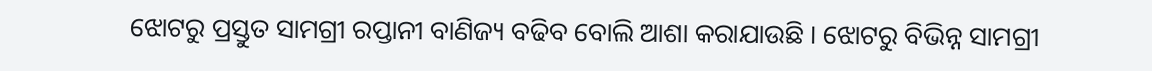ଝୋଟରୁ ପ୍ରସ୍ତୁତ ସାମଗ୍ରୀ ରପ୍ତାନୀ ବାଣିଜ୍ୟ ବଢିବ ବୋଲି ଆଶା କରାଯାଉଛି । ଝୋଟରୁ ବିଭିନ୍ନ ସାମଗ୍ରୀ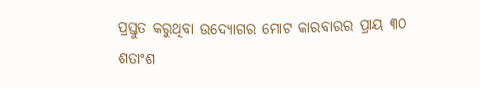ପ୍ରସ୍ତୁତ କରୁଥିବା ଉଦ୍ୟୋଗର ମୋଟ କାରବାରର ପ୍ରାୟ ୩୦ ଶତାଂଶ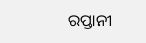ରପ୍ତାନୀ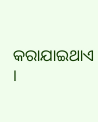କରାଯାଇଥାଏ ।